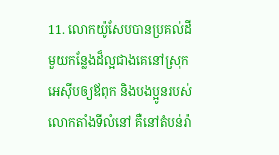11. លោកយ៉ូសែបបានប្រគល់ដីមួយកន្លែងដ៏ល្អជាងគេនៅស្រុកអេស៊ីបឲ្យឪពុក និងបងប្អូនរបស់លោកតាំងទីលំនៅ គឺនៅតំបន់រ៉ា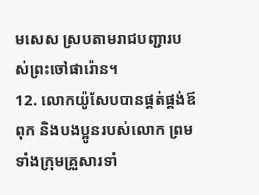មសេស ស្របតាមរាជបញ្ជារបស់ព្រះចៅផារ៉ោន។
12. លោកយ៉ូសែបបានផ្គត់ផ្គង់ឪពុក និងបងប្អូនរបស់លោក ព្រមទាំងក្រុមគ្រួសារទាំ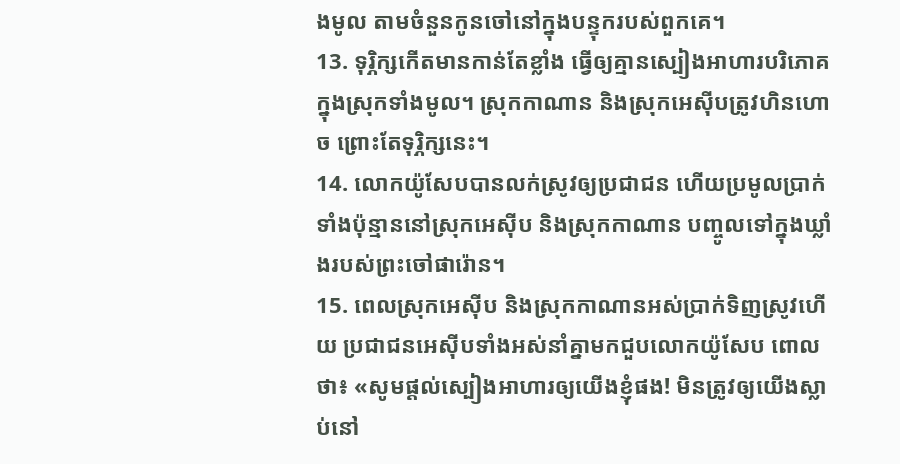ងមូល តាមចំនួនកូនចៅនៅក្នុងបន្ទុករបស់ពួកគេ។
13. ទុរ្ភិក្សកើតមានកាន់តែខ្លាំង ធ្វើឲ្យគ្មានស្បៀងអាហារបរិភោគ ក្នុងស្រុកទាំងមូល។ ស្រុកកាណាន និងស្រុកអេស៊ីបត្រូវហិនហោច ព្រោះតែទុរ្ភិក្សនេះ។
14. លោកយ៉ូសែបបានលក់ស្រូវឲ្យប្រជាជន ហើយប្រមូលប្រាក់ទាំងប៉ុន្មាននៅស្រុកអេស៊ីប និងស្រុកកាណាន បញ្ចូលទៅក្នុងឃ្លាំងរបស់ព្រះចៅផារ៉ោន។
15. ពេលស្រុកអេស៊ីប និងស្រុកកាណានអស់ប្រាក់ទិញស្រូវហើយ ប្រជាជនអេស៊ីបទាំងអស់នាំគ្នាមកជួបលោកយ៉ូសែប ពោលថា៖ «សូមផ្ដល់ស្បៀងអាហារឲ្យយើងខ្ញុំផង! មិនត្រូវឲ្យយើងស្លាប់នៅ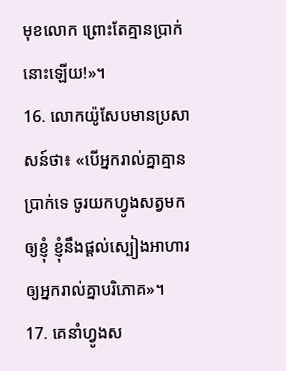មុខលោក ព្រោះតែគ្មានប្រាក់នោះឡើយ!»។
16. លោកយ៉ូសែបមានប្រសាសន៍ថា៖ «បើអ្នករាល់គ្នាគ្មានប្រាក់ទេ ចូរយកហ្វូងសត្វមកឲ្យខ្ញុំ ខ្ញុំនឹងផ្ដល់ស្បៀងអាហារឲ្យអ្នករាល់គ្នាបរិភោគ»។
17. គេនាំហ្វូងស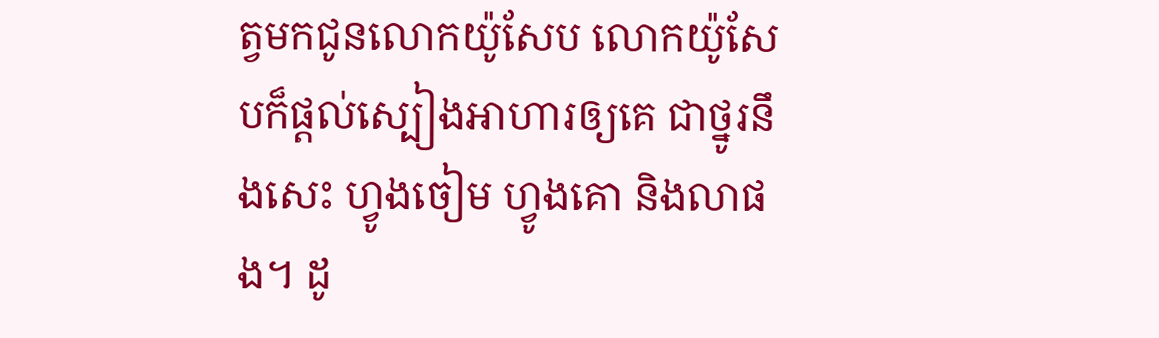ត្វមកជូនលោកយ៉ូសែប លោកយ៉ូសែបក៏ផ្ដល់ស្បៀងអាហារឲ្យគេ ជាថ្នូរនឹងសេះ ហ្វូងចៀម ហ្វូងគោ និងលាផង។ ដូ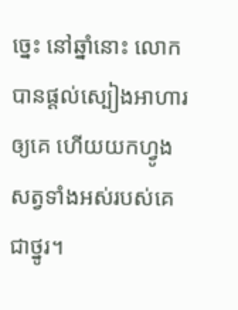ច្នេះ នៅឆ្នាំនោះ លោកបានផ្ដល់ស្បៀងអាហារឲ្យគេ ហើយយកហ្វូងសត្វទាំងអស់របស់គេជាថ្នូរ។